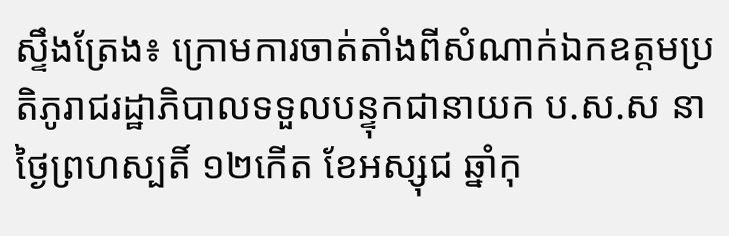ស្ទឹងត្រែង៖ ក្រោមការចាត់តាំងពីសំណាក់ឯកឧត្តមប្រតិភូរាជរដ្ឋាភិបាលទទួលបន្ទុកជានាយក ប.ស.ស នាថ្ងៃព្រហស្បតិ៍ ១២កើត ខែអស្សុជ ឆ្នាំកុ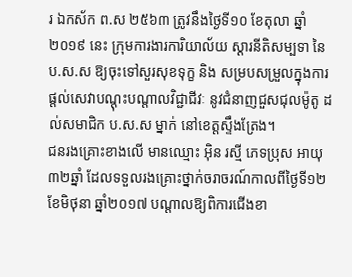រ ឯកស័ក ព.ស ២៥៦៣ ត្រូវនឹងថ្ងៃទី១០ ខែតុលា ឆ្នាំ២០១៩ នេះ ក្រុមការងារការិយាល័យ ស្តារនីតិសម្បទា នៃ ប.ស.ស ឱ្យចុះទៅសួរសុខទុក្ខ និង សម្របសម្រួលក្នុងការផ្តល់សេវាបណ្តុះបណ្តាលវិជ្ជាជីវៈ នូវជំនាញជួសជុលម៉ូតូ ដល់សមាជិក ប.ស.ស ម្នាក់ នៅខេត្តស្ទឹងត្រែង។
ជនរងគ្រោះខាងលើ មានឈ្មោះ អ៊ិន រស្មី ភេទប្រុស អាយុ ៣២ឆ្នាំ ដែលទទួលរងគ្រោះថ្នាក់ចរាចរណ៍កាលពីថ្ងៃទី១២ ខែមិថុនា ឆ្នាំ២០១៧ បណ្តាលឱ្យពិការជើងខា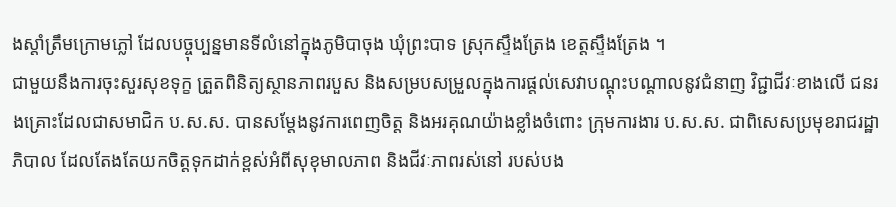ងស្តាំត្រឹមក្រោមភ្លៅ ដែលបច្ចុប្បន្នមានទីលំនៅក្នុងភូមិបាចុង ឃុំព្រះបាទ ស្រុកស្ទឹងត្រែង ខេត្តស្ទឹងត្រែង ។
ជាមួយនឹងការចុះសួរសុខទុក្ខ ត្រួតពិនិត្យស្ថានភាពរបួស និងសម្របសម្រួលក្នុងការផ្តល់សេវាបណ្តុះបណ្តាលនូវជំនាញ វិជ្ជាជីវៈខាងលើ ជនរងគ្រោះដែលជាសមាជិក ប.ស.ស. បានសម្តែងនូវការពេញចិត្ត និងអរគុណយ៉ាងខ្លាំងចំពោះ ក្រុមការងារ ប.ស.ស. ជាពិសេសប្រមុខរាជរដ្ឋាភិបាល ដែលតែងតែយកចិត្តទុកដាក់ខ្ពស់អំពីសុខុមាលភាព និងជីវៈភាពរស់នៅ របស់បង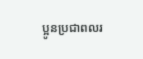ប្អូនប្រជាពលរ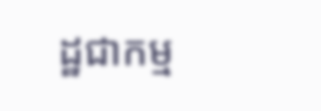ដ្ឋជាកម្ម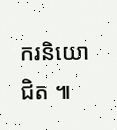ករនិយោជិត ៕